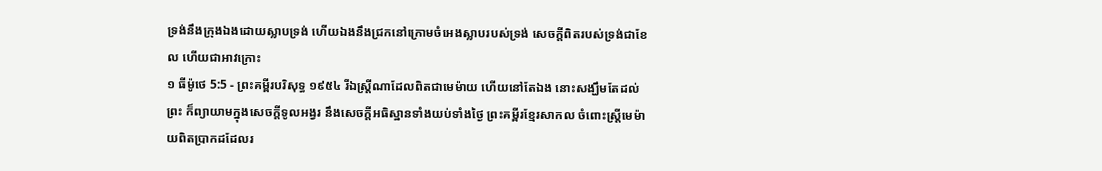ទ្រង់នឹងក្រុងឯងដោយស្លាបទ្រង់ ហើយឯងនឹងជ្រកនៅក្រោមចំអេងស្លាបរបស់ទ្រង់ សេចក្ដីពិតរបស់ទ្រង់ជាខែល ហើយជាអាវក្រោះ
១ ធីម៉ូថេ 5:5 - ព្រះគម្ពីរបរិសុទ្ធ ១៩៥៤ រីឯស្ត្រីណាដែលពិតជាមេម៉ាយ ហើយនៅតែឯង នោះសង្ឃឹមតែដល់ព្រះ ក៏ព្យាយាមក្នុងសេចក្ដីទូលអង្វរ នឹងសេចក្ដីអធិស្ឋានទាំងយប់ទាំងថ្ងៃ ព្រះគម្ពីរខ្មែរសាកល ចំពោះស្ត្រីមេម៉ាយពិតប្រាកដដែលរ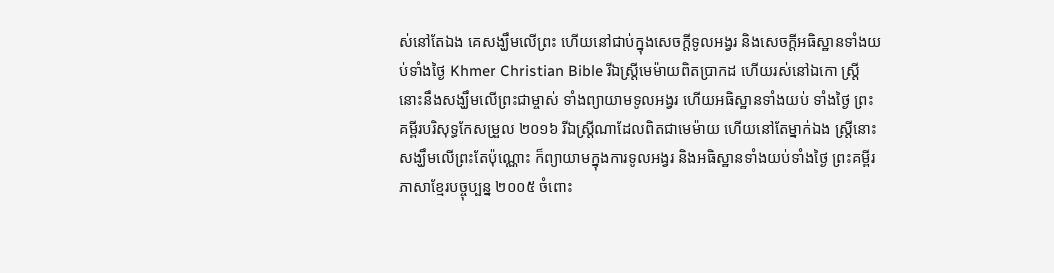ស់នៅតែឯង គេសង្ឃឹមលើព្រះ ហើយនៅជាប់ក្នុងសេចក្ដីទូលអង្វរ និងសេចក្ដីអធិស្ឋានទាំងយប់ទាំងថ្ងៃ Khmer Christian Bible រីឯស្រ្ដីមេម៉ាយពិតប្រាកដ ហើយរស់នៅឯកោ ស្រ្ដីនោះនឹងសង្ឃឹមលើព្រះជាម្ចាស់ ទាំងព្យាយាមទូលអង្វរ ហើយអធិស្ឋានទាំងយប់ ទាំងថ្ងៃ ព្រះគម្ពីរបរិសុទ្ធកែសម្រួល ២០១៦ រីឯស្ត្រីណាដែលពិតជាមេម៉ាយ ហើយនៅតែម្នាក់ឯង ស្ត្រីនោះសង្ឃឹមលើព្រះតែប៉ុណ្ណោះ ក៏ព្យាយាមក្នុងការទូលអង្វរ និងអធិស្ឋានទាំងយប់ទាំងថ្ងៃ ព្រះគម្ពីរភាសាខ្មែរបច្ចុប្បន្ន ២០០៥ ចំពោះ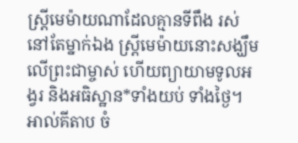ស្ត្រីមេម៉ាយណាដែលគ្មានទីពឹង រស់នៅតែម្នាក់ឯង ស្ត្រីមេម៉ាយនោះសង្ឃឹមលើព្រះជាម្ចាស់ ហើយព្យាយាមទូលអង្វរ និងអធិស្ឋាន*ទាំងយប់ ទាំងថ្ងៃ។ អាល់គីតាប ចំ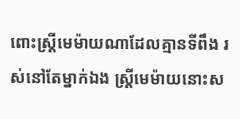ពោះស្ដ្រីមេម៉ាយណាដែលគ្មានទីពឹង រស់នៅតែម្នាក់ឯង ស្ដ្រីមេម៉ាយនោះស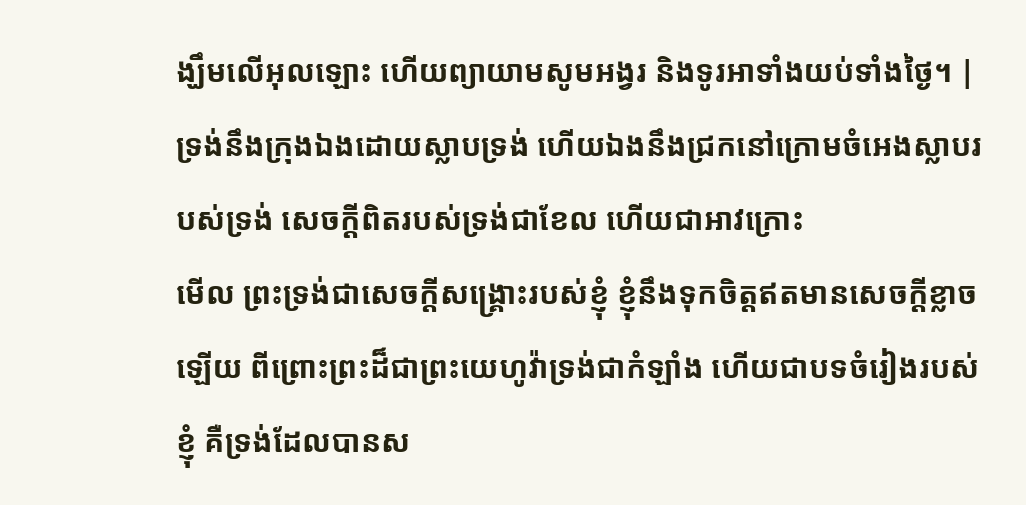ង្ឃឹមលើអុលឡោះ ហើយព្យាយាមសូមអង្វរ និងទូរអាទាំងយប់ទាំងថ្ងៃ។ |
ទ្រង់នឹងក្រុងឯងដោយស្លាបទ្រង់ ហើយឯងនឹងជ្រកនៅក្រោមចំអេងស្លាបរបស់ទ្រង់ សេចក្ដីពិតរបស់ទ្រង់ជាខែល ហើយជាអាវក្រោះ
មើល ព្រះទ្រង់ជាសេចក្ដីសង្គ្រោះរបស់ខ្ញុំ ខ្ញុំនឹងទុកចិត្តឥតមានសេចក្ដីខ្លាចឡើយ ពីព្រោះព្រះដ៏ជាព្រះយេហូវ៉ាទ្រង់ជាកំឡាំង ហើយជាបទចំរៀងរបស់ខ្ញុំ គឺទ្រង់ដែលបានស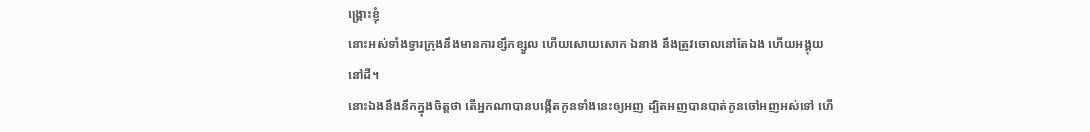ង្គ្រោះខ្ញុំ
នោះអស់ទាំងទ្វារក្រុងនឹងមានការខ្សឹកខ្សួល ហើយសោយសោក ឯនាង នឹងត្រូវចោលនៅតែឯង ហើយអង្គុយនៅដី។
នោះឯងនឹងនឹកក្នុងចិត្តថា តើអ្នកណាបានបង្កើតកូនទាំងនេះឲ្យអញ ដ្បិតអញបានបាត់កូនចៅអញអស់ទៅ ហើ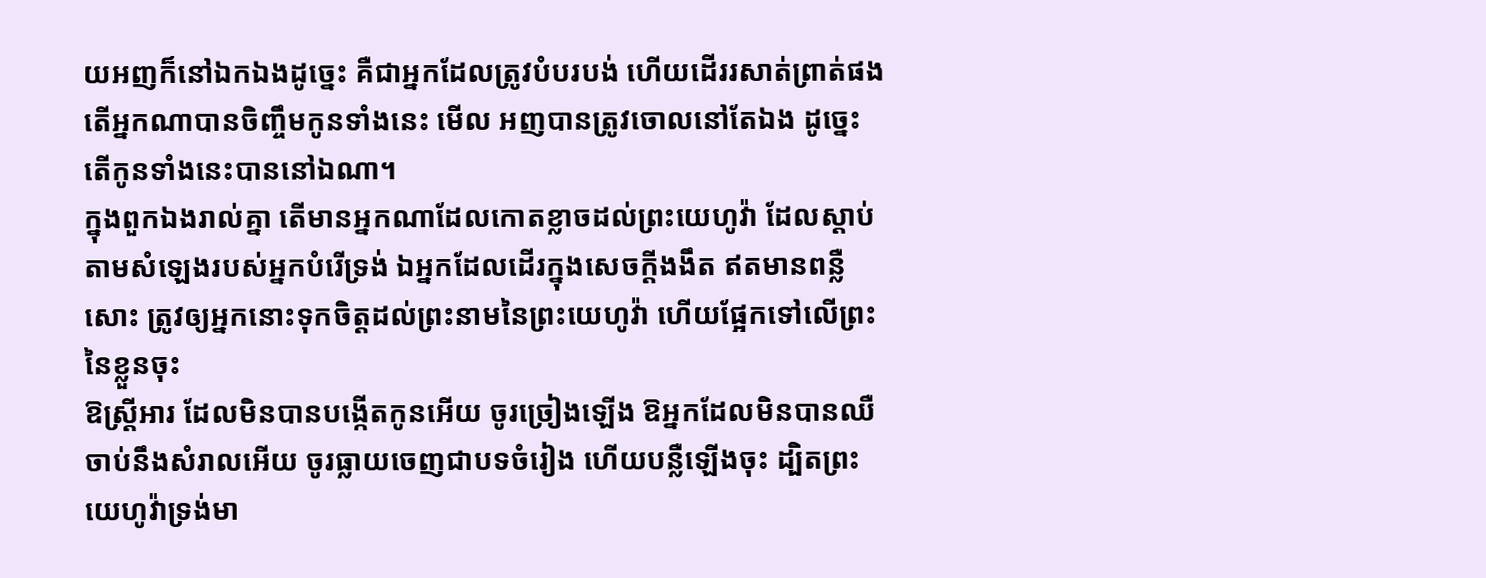យអញក៏នៅឯកឯងដូច្នេះ គឺជាអ្នកដែលត្រូវបំបរបង់ ហើយដើររសាត់ព្រាត់ផង តើអ្នកណាបានចិញ្ចឹមកូនទាំងនេះ មើល អញបានត្រូវចោលនៅតែឯង ដូច្នេះ តើកូនទាំងនេះបាននៅឯណា។
ក្នុងពួកឯងរាល់គ្នា តើមានអ្នកណាដែលកោតខ្លាចដល់ព្រះយេហូវ៉ា ដែលស្តាប់តាមសំឡេងរបស់អ្នកបំរើទ្រង់ ឯអ្នកដែលដើរក្នុងសេចក្ដីងងឹត ឥតមានពន្លឺសោះ ត្រូវឲ្យអ្នកនោះទុកចិត្តដល់ព្រះនាមនៃព្រះយេហូវ៉ា ហើយផ្អែកទៅលើព្រះនៃខ្លួនចុះ
ឱស្ត្រីអារ ដែលមិនបានបង្កើតកូនអើយ ចូរច្រៀងឡើង ឱអ្នកដែលមិនបានឈឺចាប់នឹងសំរាលអើយ ចូរធ្លាយចេញជាបទចំរៀង ហើយបន្លឺឡើងចុះ ដ្បិតព្រះយេហូវ៉ាទ្រង់មា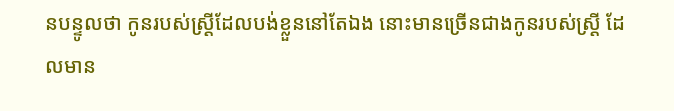នបន្ទូលថា កូនរបស់ស្ត្រីដែលបង់ខ្លួននៅតែឯង នោះមានច្រើនជាងកូនរបស់ស្ត្រី ដែលមាន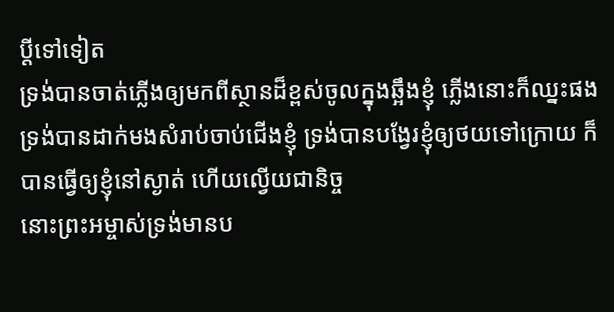ប្ដីទៅទៀត
ទ្រង់បានចាត់ភ្លើងឲ្យមកពីស្ថានដ៏ខ្ពស់ចូលក្នុងឆ្អឹងខ្ញុំ ភ្លើងនោះក៏ឈ្នះផង ទ្រង់បានដាក់មងសំរាប់ចាប់ជើងខ្ញុំ ទ្រង់បានបង្វែរខ្ញុំឲ្យថយទៅក្រោយ ក៏បានធ្វើឲ្យខ្ញុំនៅស្ងាត់ ហើយល្វើយជានិច្ច
នោះព្រះអម្ចាស់ទ្រង់មានប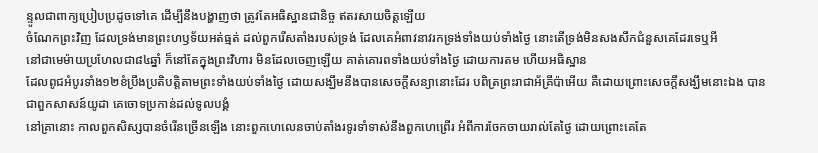ន្ទូលជាពាក្យប្រៀបប្រដូចទៅគេ ដើម្បីនឹងបង្ហាញថា ត្រូវតែអធិស្ឋានជានិច្ច ឥតរសាយចិត្តឡើយ
ចំណែកព្រះវិញ ដែលទ្រង់មានព្រះហឫទ័យអត់ធ្មត់ ដល់ពួករើសតាំងរបស់ទ្រង់ ដែលគេអំពាវនាវរកទ្រង់ទាំងយប់ទាំងថ្ងៃ នោះតើទ្រង់មិនសងសឹកជំនួសគេដែរទេឬអី
នៅជាមេម៉ាយប្រហែលជា៨៤ឆ្នាំ ក៏នៅតែក្នុងព្រះវិហារ មិនដែលចេញឡើយ គាត់គោរពទាំងយប់ទាំងថ្ងៃ ដោយការតម ហើយអធិស្ឋាន
ដែលពូជអំបូរទាំង១២ខំប្រឹងប្រតិបត្តិតាមព្រះទាំងយប់ទាំងថ្ងៃ ដោយសង្ឃឹមនឹងបានសេចក្ដីសន្យានោះដែរ បពិត្រព្រះរាជាអ័គ្រីប៉ាអើយ គឺដោយព្រោះសេចក្ដីសង្ឃឹមនោះឯង បានជាពួកសាសន៍យូដា គេចោទប្រកាន់ដល់ទូលបង្គំ
នៅគ្រានោះ កាលពួកសិស្សបានចំរើនច្រើនឡើង នោះពួកហេលេនចាប់តាំងរទូរទាំទាស់នឹងពួកហេព្រើរ អំពីការចែកចាយរាល់តែថ្ងៃ ដោយព្រោះគេតែ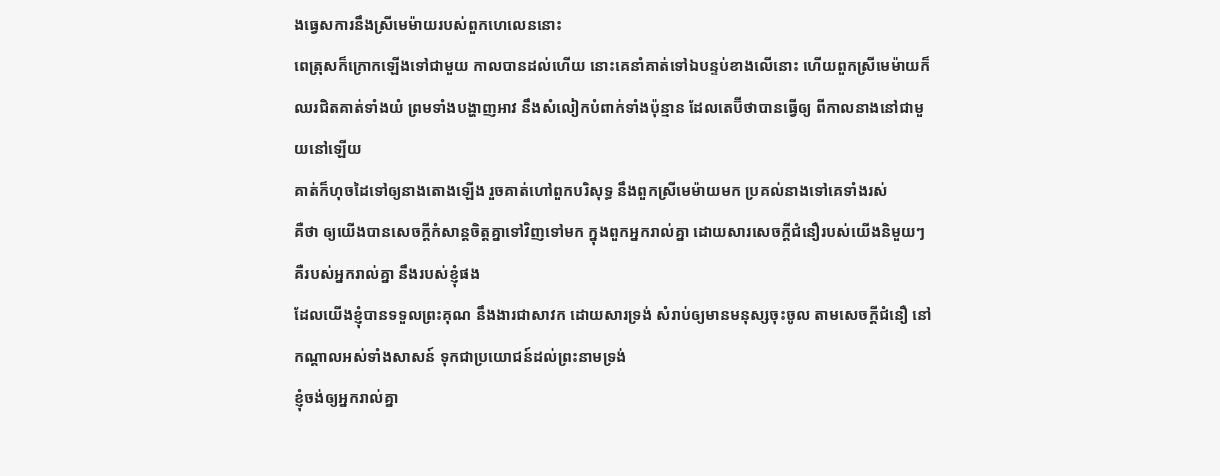ងធ្វេសការនឹងស្រីមេម៉ាយរបស់ពួកហេលេននោះ
ពេត្រុសក៏ក្រោកឡើងទៅជាមួយ កាលបានដល់ហើយ នោះគេនាំគាត់ទៅឯបន្ទប់ខាងលើនោះ ហើយពួកស្រីមេម៉ាយក៏ឈរជិតគាត់ទាំងយំ ព្រមទាំងបង្ហាញអាវ នឹងសំលៀកបំពាក់ទាំងប៉ុន្មាន ដែលតេប៊ីថាបានធ្វើឲ្យ ពីកាលនាងនៅជាមួយនៅឡើយ
គាត់ក៏ហុចដៃទៅឲ្យនាងតោងឡើង រួចគាត់ហៅពួកបរិសុទ្ធ នឹងពួកស្រីមេម៉ាយមក ប្រគល់នាងទៅគេទាំងរស់
គឺថា ឲ្យយើងបានសេចក្ដីកំសាន្តចិត្តគ្នាទៅវិញទៅមក ក្នុងពួកអ្នករាល់គ្នា ដោយសារសេចក្ដីជំនឿរបស់យើងនិមួយៗ គឺរបស់អ្នករាល់គ្នា នឹងរបស់ខ្ញុំផង
ដែលយើងខ្ញុំបានទទួលព្រះគុណ នឹងងារជាសាវក ដោយសារទ្រង់ សំរាប់ឲ្យមានមនុស្សចុះចូល តាមសេចក្ដីជំនឿ នៅកណ្តាលអស់ទាំងសាសន៍ ទុកជាប្រយោជន៍ដល់ព្រះនាមទ្រង់
ខ្ញុំចង់ឲ្យអ្នករាល់គ្នា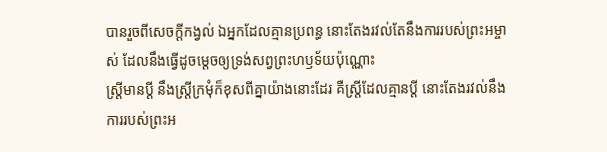បានរួចពីសេចក្ដីកង្វល់ ឯអ្នកដែលគ្មានប្រពន្ធ នោះតែងរវល់តែនឹងការរបស់ព្រះអម្ចាស់ ដែលនឹងធ្វើដូចម្តេចឲ្យទ្រង់សព្វព្រះហឫទ័យប៉ុណ្ណោះ
ស្ត្រីមានប្ដី នឹងស្ត្រីក្រមុំក៏ខុសពីគ្នាយ៉ាងនោះដែរ គឺស្ត្រីដែលគ្មានប្ដី នោះតែងរវល់នឹងការរបស់ព្រះអ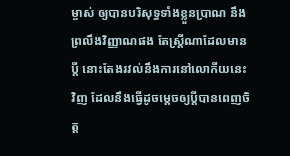ម្ចាស់ ឲ្យបានបរិសុទ្ធទាំងខ្លួនប្រាណ នឹងព្រលឹងវិញ្ញាណផង តែស្ត្រីណាដែលមានប្ដី នោះតែងរវល់នឹងការនៅលោកីយនេះវិញ ដែលនឹងធ្វើដូចម្តេចឲ្យប្ដីបានពេញចិត្ត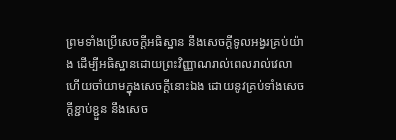ព្រមទាំងប្រើសេចក្ដីអធិស្ឋាន នឹងសេចក្ដីទូលអង្វរគ្រប់យ៉ាង ដើម្បីអធិស្ឋានដោយព្រះវិញ្ញាណរាល់ពេលរាល់វេលា ហើយចាំយាមក្នុងសេចក្ដីនោះឯង ដោយនូវគ្រប់ទាំងសេចក្ដីខ្ជាប់ខ្ជួន នឹងសេច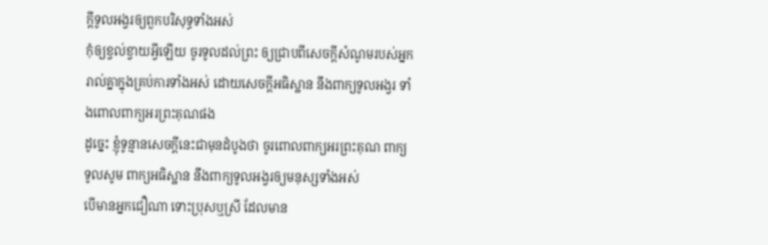ក្ដីទូលអង្វរឲ្យពួកបរិសុទ្ធទាំងអស់
កុំឲ្យខ្វល់ខ្វាយអ្វីឡើយ ចូរទូលដល់ព្រះ ឲ្យជ្រាបពីសេចក្ដីសំណូមរបស់អ្នករាល់គ្នាក្នុងគ្រប់ការទាំងអស់ ដោយសេចក្ដីអធិស្ឋាន នឹងពាក្យទូលអង្វរ ទាំងពោលពាក្យអរព្រះគុណផង
ដូច្នេះ ខ្ញុំទូន្មានសេចក្ដីនេះជាមុនដំបូងថា ចូរពោលពាក្យអរព្រះគុណ ពាក្យទូលសូម ពាក្យអធិស្ឋាន នឹងពាក្យទូលអង្វរឲ្យមនុស្សទាំងអស់
បើមានអ្នកជឿណា ទោះប្រុសឬស្រី ដែលមាន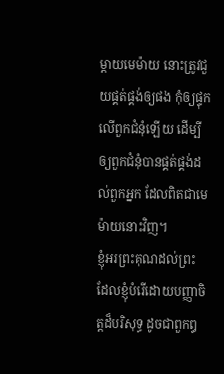ម្តាយមេម៉ាយ នោះត្រូវជួយផ្គត់ផ្គង់ឲ្យផង កុំឲ្យផ្ទុកលើពួកជំនុំឡើយ ដើម្បីឲ្យពួកជំនុំបានផ្គត់ផ្គង់ដល់ពួកអ្នក ដែលពិតជាមេម៉ាយនោះវិញ។
ខ្ញុំអរព្រះគុណដល់ព្រះ ដែលខ្ញុំបំរើដោយបញ្ញាចិត្តដ៏បរិសុទ្ធ ដូចជាពួកឰ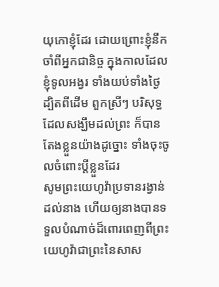យុកោខ្ញុំដែរ ដោយព្រោះខ្ញុំនឹកចាំពីអ្នកជានិច្ច ក្នុងកាលដែលខ្ញុំទូលអង្វរ ទាំងយប់ទាំងថ្ងៃ
ដ្បិតពីដើម ពួកស្រីៗ បរិសុទ្ធដែលសង្ឃឹមដល់ព្រះ ក៏បានតែងខ្លួនយ៉ាងដូច្នោះ ទាំងចុះចូលចំពោះប្ដីខ្លួនដែរ
សូមព្រះយេហូវ៉ាប្រទានរង្វាន់ដល់នាង ហើយឲ្យនាងបានទទួលបំណាច់ដ៏ពោរពេញពីព្រះយេហូវ៉ាជាព្រះនៃសាស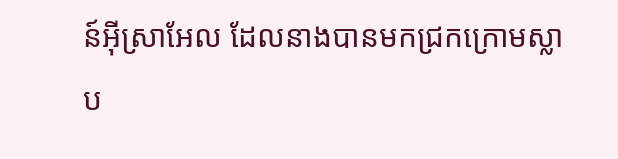ន៍អ៊ីស្រាអែល ដែលនាងបានមកជ្រកក្រោមស្លាប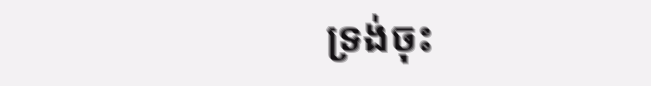ទ្រង់ចុះ